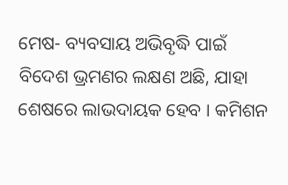ମେଷ- ବ୍ୟବସାୟ ଅଭିବୃଦ୍ଧି ପାଇଁ ବିଦେଶ ଭ୍ରମଣର ଲକ୍ଷଣ ଅଛି, ଯାହା ଶେଷରେ ଲାଭଦାୟକ ହେବ । କମିଶନ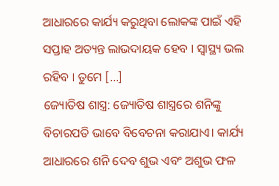ଆଧାରରେ କାର୍ଯ୍ୟ କରୁଥିବା ଲୋକଙ୍କ ପାଇଁ ଏହି ସପ୍ତାହ ଅତ୍ୟନ୍ତ ଲାଭଦାୟକ ହେବ । ସ୍ୱାସ୍ଥ୍ୟ ଭଲ ରହିବ । ତୁମେ […]
ଜ୍ୟୋତିଷ ଶାସ୍ତ୍ର: ଜ୍ୟୋତିଷ ଶାସ୍ତ୍ରରେ ଶନିଙ୍କୁ ବିଚାରପତି ଭାବେ ବିବେଚନା କରାଯାଏ। କାର୍ଯ୍ୟ ଆଧାରରେ ଶନି ଦେବ ଶୁଭ ଏବଂ ଅଶୁଭ ଫଳ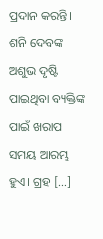ପ୍ରଦାନ କରନ୍ତି। ଶନି ଦେବଙ୍କ ଅଶୁଭ ଦୃଷ୍ଟି ପାଇଥିବା ବ୍ୟକ୍ତିଙ୍କ ପାଇଁ ଖରାପ ସମୟ ଆରମ୍ଭ ହୁଏ। ଗ୍ରହ […]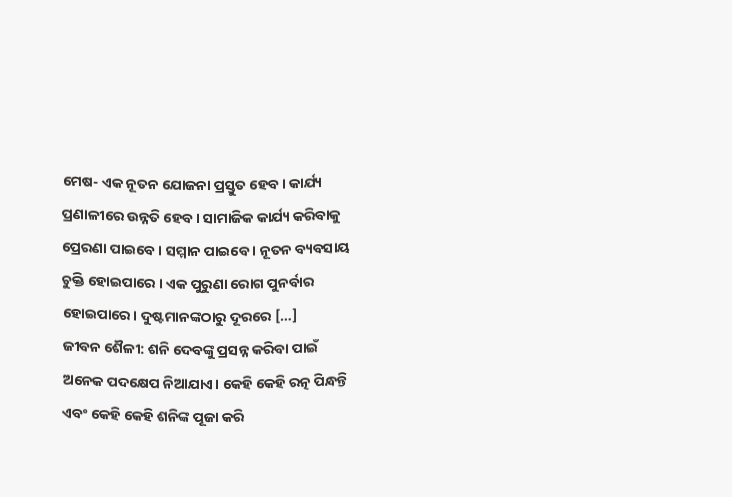ମେଷ- ଏକ ନୂତନ ଯୋଜନା ପ୍ରସ୍ତୁତ ହେବ। କାର୍ଯ୍ୟ ପ୍ରଣାଳୀରେ ଉନ୍ନତି ହେବ। ସାମାଜିକ କାର୍ଯ୍ୟ କରିବାକୁ ପ୍ରେରଣା ପାଇବେ । ସମ୍ମାନ ପାଇବେ । ନୂତନ ବ୍ୟବସାୟ ଚୁକ୍ତି ହୋଇପାରେ । ଏକ ପୁରୁଣା ରୋଗ ପୁନର୍ବାର ହୋଇପାରେ। ଦୁଷ୍ଟମାନଙ୍କଠାରୁ ଦୂରରେ […]
ଜୀବନ ଶୈଳୀ: ଶନି ଦେବଙ୍କୁ ପ୍ରସନ୍ନ କରିବା ପାଇଁ ଅନେକ ପଦକ୍ଷେପ ନିଆଯାଏ। କେହି କେହି ରତ୍ନ ପିନ୍ଧନ୍ତି ଏବଂ କେହି କେହି ଶନିଙ୍କ ପୂଜା କରି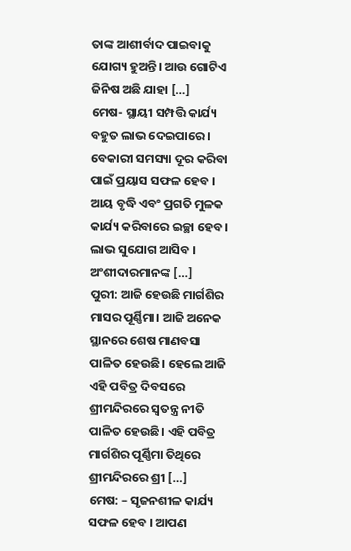ତାଙ୍କ ଆଶୀର୍ବାଦ ପାଇବାକୁ ଯୋଗ୍ୟ ହୁଅନ୍ତି। ଆଉ ଗୋଟିଏ ଜିନିଷ ଅଛି ଯାହା […]
ମେଷ- ସ୍ଥାୟୀ ସମ୍ପତ୍ତି କାର୍ଯ୍ୟ ବହୁତ ଲାଭ ଦେଇପାରେ । ବେକାରୀ ସମସ୍ୟା ଦୂର କରିବା ପାଇଁ ପ୍ରୟାସ ସଫଳ ହେବ । ଆୟ ବୃଦ୍ଧି ଏବଂ ପ୍ରଗତି ମୁଳକ କାର୍ଯ୍ୟ କରିବାରେ ଇଚ୍ଛା ହେବ। ଲାଭ ସୁଯୋଗ ଆସିବ । ଅଂଶୀଦାରମାନଙ୍କ […]
ପୁରୀ: ଆଜି ହେଉଛି ମାର୍ଗଶିର ମାସର ପୂର୍ଣ୍ଣିମା। ଆଜି ଅନେକ ସ୍ଥାନରେ ଶେଷ ମାଣବସା ପାଳିତ ହେଉଛି। ହେଲେ ଆଜି ଏହି ପବିତ୍ର ଦିବସରେ ଶ୍ରୀମନ୍ଦିରରେ ସ୍ବତନ୍ତ୍ର ନୀତି ପାଳିତ ହେଉଛି। ଏହି ପବିତ୍ର ମାର୍ଗଶିର ପୂର୍ଣ୍ଣିମା ତିଥିରେ ଶ୍ରୀମନ୍ଦିରରେ ଶ୍ରୀ […]
ମେଷ: – ସୃଜନଶୀଳ କାର୍ଯ୍ୟ ସଫଳ ହେବ । ଆପଣ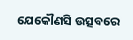ଯେକୌଣସି ଉତ୍ସବରେ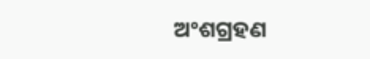ଅଂଶଗ୍ରହଣ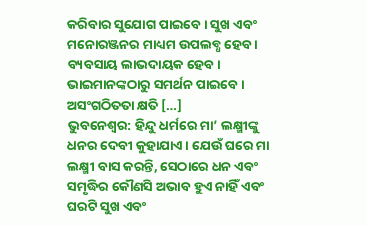କରିବାର ସୁଯୋଗ ପାଇବେ। ସୁଖ ଏବଂ ମନୋରଞ୍ଜନର ମାଧ୍ୟମ ଉପଲବ୍ଧ ହେବ । ବ୍ୟବସାୟ ଲାଭଦାୟକ ହେବ। ଭାଇମାନଙ୍କଠାରୁ ସମର୍ଥନ ପାଇବେ । ଅସଂଗଠିତତା କ୍ଷତି […]
ଭୁବନେଶ୍ଵର: ହିନ୍ଦୁ ଧର୍ମରେ ମା’ ଲକ୍ଷ୍ମୀଙ୍କୁ ଧନର ଦେବୀ କୁହାଯାଏ। ଯେଉଁ ଘରେ ମା ଲକ୍ଷ୍ମୀ ବାସ କରନ୍ତି, ସେଠାରେ ଧନ ଏବଂ ସମୃଦ୍ଧିର କୌଣସି ଅଭାବ ହୁଏ ନାହିଁ ଏବଂ ଘରଟି ସୁଖ ଏବଂ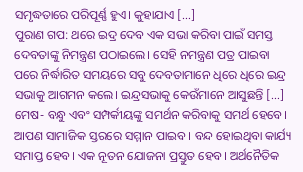ସମୃଦ୍ଧତାରେ ପରିପୂର୍ଣ୍ଣ ହୁଏ। କୁହାଯାଏ […]
ପୁରାଣ ଗପ: ଥରେ ଇଦ୍ର ଦେବ ଏକ ସଭା କରିବା ପାଇଁ ସମସ୍ତ ଦେବତାଙ୍କୁ ନିମନ୍ତ୍ରଣ ପଠାଇଲେ। ସେହି ନମନ୍ତ୍ରଣ ପତ୍ର ପାଇବା ପରେ ନିର୍ଦ୍ଧାରିତ ସମୟରେ ସବୁ ଦେବତାମାନେ ଧିରେ ଧିରେ ଇନ୍ଦ୍ର ସଭାକୁ ଆଗମନ କଲେ। ଇନ୍ଦ୍ରସଭାକୁ କେଉଁମାନେ ଆସୁଛନ୍ତି […]
ମେଷ- ବନ୍ଧୁ ଏବଂ ସମ୍ପର୍କୀୟଙ୍କୁ ସମର୍ଥନ କରିବାକୁ ସମର୍ଥ ହେବେ। ଆପଣ ସାମାଜିକ ସ୍ତରରେ ସମ୍ମାନ ପାଇବ । ବନ୍ଦ ହୋଇଥିବା କାର୍ଯ୍ୟ ସମାପ୍ତ ହେବ। ଏକ ନୂତନ ଯୋଜନା ପ୍ରସ୍ତୁତ ହେବ। ଅର୍ଥନୈତିକ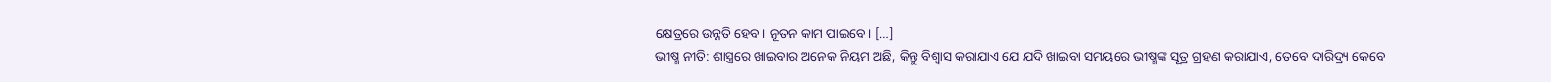କ୍ଷେତ୍ରରେ ଉନ୍ନତି ହେବ। ନୂତନ କାମ ପାଇବେ। […]
ଭୀଷ୍ମ ନୀତି: ଶାସ୍ତ୍ରରେ ଖାଇବାର ଅନେକ ନିୟମ ଅଛି, କିନ୍ତୁ ବିଶ୍ୱାସ କରାଯାଏ ଯେ ଯଦି ଖାଇବା ସମୟରେ ଭୀଷ୍ମଙ୍କ ସୂତ୍ର ଗ୍ରହଣ କରାଯାଏ, ତେବେ ଦାରିଦ୍ର୍ୟ କେବେ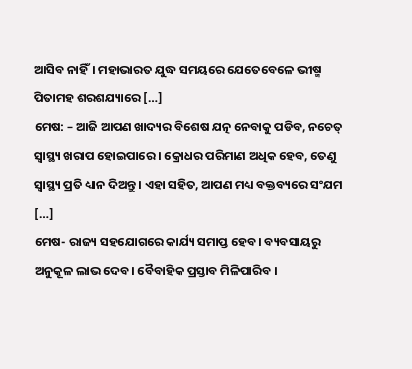ଆସିବ ନାହିଁ। ମହାଭାରତ ଯୁଦ୍ଧ ସମୟରେ ଯେତେବେଳେ ଭୀଷ୍ମ ପିତାମହ ଶରଶଯ୍ୟାରେ […]
ମେଷ: – ଆଜି ଆପଣ ଖାଦ୍ୟର ବିଶେଷ ଯତ୍ନ ନେବାକୁ ପଡିବ, ନଚେତ୍ ସ୍ୱାସ୍ଥ୍ୟ ଖରାପ ହୋଇପାରେ । କ୍ରୋଧର ପରିମାଣ ଅଧିକ ହେବ, ତେଣୁ ସ୍ୱାସ୍ଥ୍ୟ ପ୍ରତି ଧ୍ୟାନ ଦିଅନ୍ତୁ । ଏହା ସହିତ, ଆପଣ ମଧ୍ୟ ବକ୍ତବ୍ୟରେ ସଂଯମ […]
ମେଷ- ରାଜ୍ୟ ସହଯୋଗରେ କାର୍ଯ୍ୟ ସମାପ୍ତ ହେବ। ବ୍ୟବସାୟରୁ ଅନୁକୂଳ ଲାଭ ଦେବ। ବୈବାହିକ ପ୍ରସ୍ତାବ ମିଳିପାରିବ ।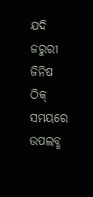ଯଦି ଜରୁରୀ ଜିନିଷ ଠିକ୍ ସମୟରେ ଉପଲବ୍ଧ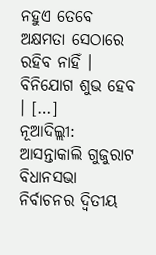ନହୁଏ ତେବେ ଅକ୍ଷମତା ସେଠାରେ ରହିବ ନାହିଁ । ବିନିଯୋଗ ଶୁଭ ହେବ । […]
ନୂଆଦିଲ୍ଲୀ: ଆସନ୍ତାକାଲି ଗୁଜୁରାଟ ବିଧାନସଭା ନିର୍ବାଚନର ଦ୍ୱିତୀୟ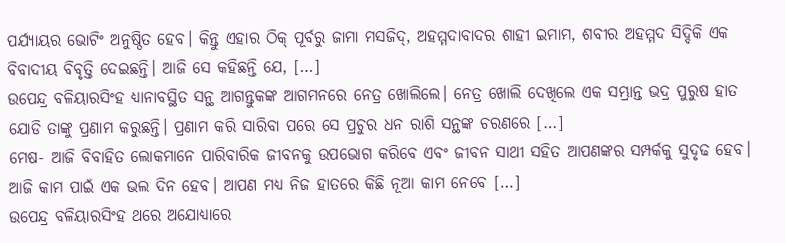ପର୍ଯ୍ୟାୟର ଭୋଟିଂ ଅନୁଷ୍ଠିତ ହେବ। କିନ୍ତୁ ଏହାର ଠିକ୍ ପୂର୍ବରୁ ଜାମା ମସଜିଦ୍, ଅହମ୍ମଦାବାଦର ଶାହୀ ଇମାମ, ଶବୀର ଅହମ୍ମଦ ସିଦ୍ଦିକି ଏକ ବିବାଦୀୟ ବିବୃତ୍ତି ଦେଇଛନ୍ତି। ଆଜି ସେ କହିଛନ୍ତି ଯେ, […]
ଉପେନ୍ଦ୍ର ବଳିୟାରସିଂହ ଧ୍ୟାନାବସ୍ଥିତ ସନ୍ଥ ଆଗନ୍ତୁକଙ୍କ ଆଗମନରେ ନେତ୍ର ଖୋଲିଲେ। ନେତ୍ର ଖୋଲି ଦେଖିଲେ ଏକ ସମ୍ଭ୍ରାନ୍ତ ଭଦ୍ର ପୁରୁଷ ହାତ ଯୋଡି ତାଙ୍କୁ ପ୍ରଣାମ କରୁଛନ୍ତି। ପ୍ରଣାମ କରି ସାରିବା ପରେ ସେ ପ୍ରଚୁର ଧନ ରାଶି ସନ୍ଥଙ୍କ ଚରଣରେ […]
ମେଷ- ଆଜି ବିବାହିତ ଲୋକମାନେ ପାରିବାରିକ ଜୀବନକୁ ଉପଭୋଗ କରିବେ ଏବଂ ଜୀବନ ସାଥୀ ସହିତ ଆପଣଙ୍କର ସମ୍ପର୍କକୁ ସୁଦୃଢ ହେବ। ଆଜି କାମ ପାଇଁ ଏକ ଭଲ ଦିନ ହେବ। ଆପଣ ମଧ୍ୟ ନିଜ ହାତରେ କିଛି ନୂଆ କାମ ନେବେ […]
ଉପେନ୍ଦ୍ର ବଳିୟାରସିଂହ ଥରେ ଅଯୋଧ୍ୟାରେ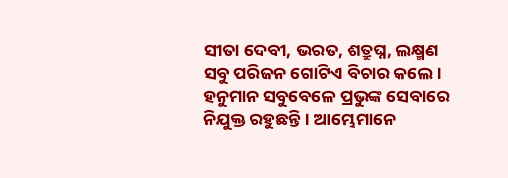ସୀତା ଦେବୀ, ଭରତ, ଶତ୍ରୁଘ୍ନ, ଲକ୍ଷ୍ମଣ ସବୁ ପରିଜନ ଗୋଟିଏ ବିଚାର କଲେ। ହନୁମାନ ସବୁବେଳେ ପ୍ରଭୁଙ୍କ ସେବାରେ ନିଯୁକ୍ତ ରହୁଛନ୍ତି। ଆମ୍ଭେମାନେ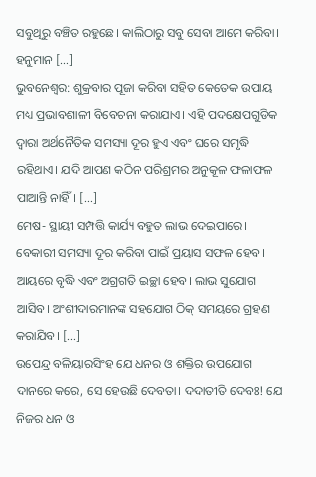ସବୁଥିରୁ ବଞ୍ଚିତ ରହୁଛେ। କାଲିଠାରୁ ସବୁ ସେବା ଆମେ କରିବା। ହନୁମାନ […]
ଭୁବନେଶ୍ଵର: ଶୁକ୍ରବାର ପୂଜା କରିବା ସହିତ କେତେକ ଉପାୟ ମଧ୍ୟ ପ୍ରଭାବଶାଳୀ ବିବେଚନା କରାଯାଏ। ଏହି ପଦକ୍ଷେପଗୁଡିକ ଦ୍ୱାରା ଅର୍ଥନୈତିକ ସମସ୍ୟା ଦୂର ହୁଏ ଏବଂ ଘରେ ସମୃଦ୍ଧି ରହିଥାଏ। ଯଦି ଆପଣ କଠିନ ପରିଶ୍ରମର ଅନୁକୂଳ ଫଳାଫଳ ପାଆନ୍ତି ନାହିଁ। […]
ମେଷ- ସ୍ଥାୟୀ ସମ୍ପତ୍ତି କାର୍ଯ୍ୟ ବହୁତ ଲାଭ ଦେଇପାରେ। ବେକାରୀ ସମସ୍ୟା ଦୂର କରିବା ପାଇଁ ପ୍ରୟାସ ସଫଳ ହେବ। ଆୟରେ ବୃଦ୍ଧି ଏବଂ ଅଗ୍ରଗତି ଇଚ୍ଛା ହେବ। ଲାଭ ସୁଯୋଗ ଆସିବ। ଅଂଶୀଦାରମାନଙ୍କ ସହଯୋଗ ଠିକ୍ ସମୟରେ ଗ୍ରହଣ କରାଯିବ। […]
ଉପେନ୍ଦ୍ର ବଳିୟାରସିଂହ ଯେ ଧନର ଓ ଶକ୍ତିର ଉପଯୋଗ ଦାନରେ କରେ, ସେ ହେଉଛି ଦେବତା। ଦଦାତୀତି ଦେବଃ! ଯେ ନିଜର ଧନ ଓ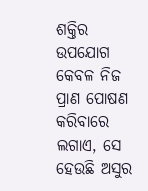ଶକ୍ତିର ଉପଯୋଗ କେବଳ ନିଜ ପ୍ରାଣ ପୋଷଣ କରିବାରେ ଲଗାଏ, ସେ ହେଉଛି ଅସୁର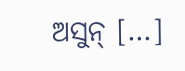ଅସୁନ୍ […]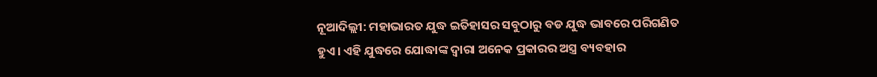ନୂଆଦିଲ୍ଲୀ: ମହାଭାରତ ଯୁଦ୍ଧ ଇତିହାସର ସବୁଠାରୁ ବଡ ଯୁଦ୍ଧ ଭାବରେ ପରିଗଣିତ ହୁଏ। ଏହି ଯୁଦ୍ଧରେ ଯୋଦ୍ଧାଙ୍କ ଦ୍ୱାରା ଅନେକ ପ୍ରକାରର ଅସ୍ତ୍ର ବ୍ୟବହାର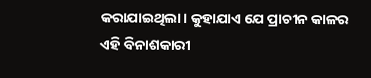କରାଯାଇଥିଲା। କୁହାଯାଏ ଯେ ପ୍ରାଚୀନ କାଳର ଏହି ବିନାଶକାରୀ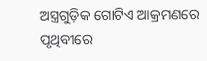ଅସ୍ତ୍ରଗୁଡ଼ିକ ଗୋଟିଏ ଆକ୍ରମଣରେ ପୃଥିବୀରେ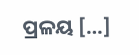ପ୍ରଳୟ […]